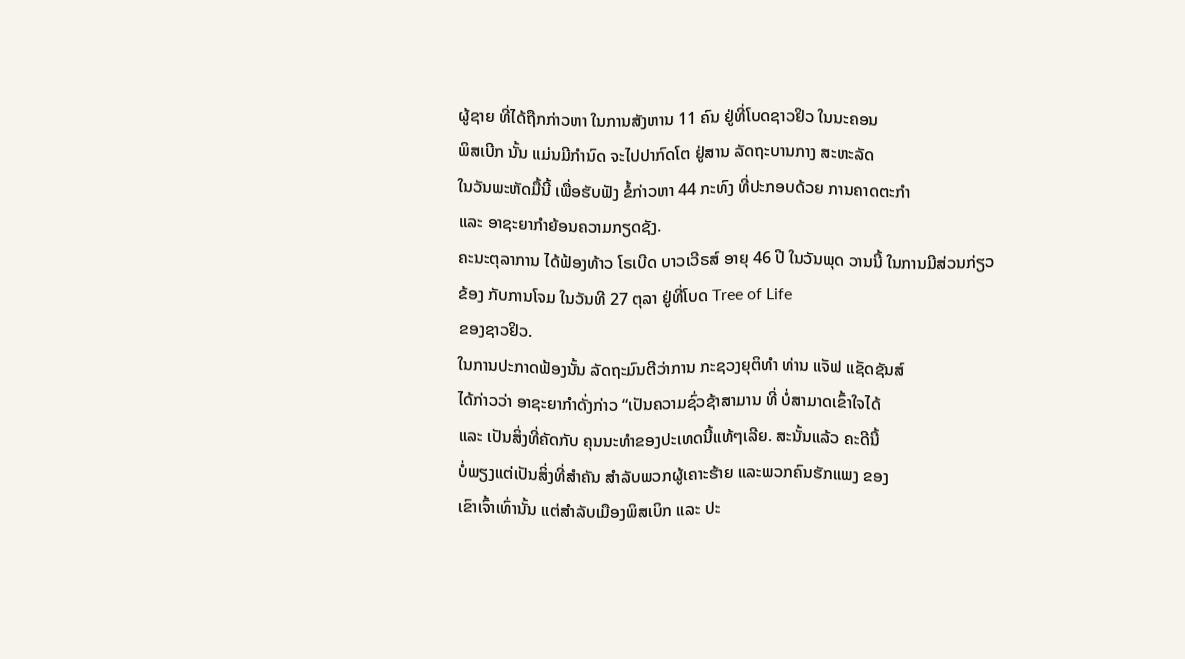ຜູ້ຊາຍ ທີ່ໄດ້ຖືກກ່າວຫາ ໃນການສັງຫານ 11 ຄົນ ຢູ່ທີ່ໂບດຊາວຢິວ ໃນນະຄອນ
ພິສເບີກ ນັ້ນ ແມ່ນມີກຳນົດ ຈະໄປປາກົດໂຕ ຢູ່ສານ ລັດຖະບານກາງ ສະຫະລັດ
ໃນວັນພະຫັດມື້ນີ້ ເພື່ອຮັບຟັງ ຂໍ້ກ່າວຫາ 44 ກະທົງ ທີ່ປະກອບດ້ວຍ ການຄາດຕະກຳ
ແລະ ອາຊະຍາກຳຍ້ອນຄວາມກຽດຊັງ.
ຄະນະຕຸລາການ ໄດ້ຟ້ອງທ້າວ ໂຣເບີດ ບາວເວີຣສ໌ ອາຍຸ 46 ປີ ໃນວັນພຸດ ວານນີ້ ໃນການມີສ່ວນກ່ຽວຂ້ອງ ກັບການໂຈມ ໃນວັນທີ 27 ຕຸລາ ຢູ່ທີ່ໂບດ Tree of Life
ຂອງຊາວຢິວ.
ໃນການປະກາດຟ້ອງນັ້ນ ລັດຖະມົນຕີວ່າການ ກະຊວງຍຸຕິທຳ ທ່ານ ແຈັຟ ແຊັດຊັນສ໌
ໄດ້ກ່າວວ່າ ອາຊະຍາກຳດັ່ງກ່າວ “ເປັນຄວາມຊົ່ວຊ້າສາມານ ທີ່ ບໍ່ສາມາດເຂົ້າໃຈໄດ້
ແລະ ເປັນສິ່ງທີ່ຄັດກັບ ຄຸນນະທຳຂອງປະເທດນີ້ແທ້ໆເລີຍ. ສະນັ້ນແລ້ວ ຄະດີນີ້
ບໍ່ພຽງແຕ່ເປັນສິ່ງທີ່ສຳຄັນ ສຳລັບພວກຜູ້ເຄາະຮ້າຍ ແລະພວກຄົນຮັກແພງ ຂອງ
ເຂົາເຈົ້າເທົ່ານັ້ນ ແຕ່ສຳລັບເມືອງພິສເບິກ ແລະ ປະ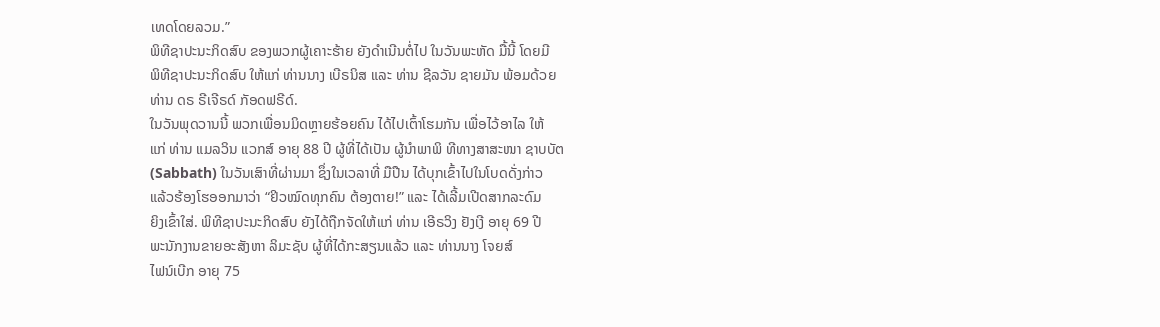ເທດໂດຍລວມ.”
ພິທີຊາປະນະກິດສົບ ຂອງພວກຜູ້ເຄາະຮ້າຍ ຍັງດຳເນີນຕໍ່ໄປ ໃນວັນພະຫັດ ມື້ນີ້ ໂດຍມີ
ພິທີຊາປະນະກິດສົບ ໃຫ້ແກ່ ທ່ານນາງ ເບີຣນິສ ແລະ ທ່ານ ຊີລວັນ ຊາຍມັນ ພ້ອມດ້ວຍ
ທ່ານ ດຣ ຣີເຈີຣດ໌ ກັອດຟຣີດ໌.
ໃນວັນພຸດວານນີ້ ພວກເພື່ອນມິດຫຼາຍຮ້ອຍຄົນ ໄດ້ໄປເຕົ້າໂຮມກັນ ເພື່ອໄວ້ອາໄລ ໃຫ້
ແກ່ ທ່ານ ແມລວິນ ແວກສ໌ ອາຍຸ 88 ປີ ຜູ້ທີ່ໄດ້ເປັນ ຜູ້ນຳພາພິ ທີທາງສາສະໜາ ຊາບບັຕ
(Sabbath) ໃນວັນເສົາທີ່ຜ່ານມາ ຊຶ່ງໃນເວລາທີ່ ມືປືນ ໄດ້ບຸກເຂົ້າໄປໃນໂບດດັ່ງກ່າວ
ແລ້ວຮ້ອງໂຮອອກມາວ່າ “ຢິວໝົດທຸກຄົນ ຕ້ອງຕາຍ!” ແລະ ໄດ້ເລີ້ມເປີດສາກລະດົມ
ຍິງເຂົ້າໃສ່. ພິທີຊາປະນະກິດສົບ ຍັງໄດ້ຖືກຈັດໃຫ້ແກ່ ທ່ານ ເອີຣວິງ ຢັງເງີ ອາຍຸ 69 ປີ
ພະນັກງານຂາຍອະສັງຫາ ລິມະຊັບ ຜູ້ທີ່ໄດ້ກະສຽນແລ້ວ ແລະ ທ່ານນາງ ໂຈຍສ໌
ໄຟນ໌ເບີກ ອາຍຸ 75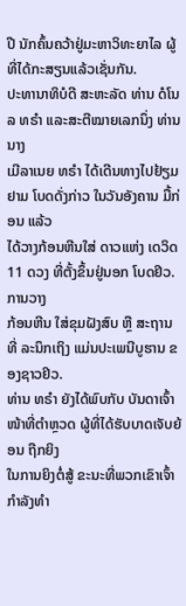ປີ ນັກຄົ້ນຄວ້າຢູ່ມະຫາວິທະຍາໄລ ຜູ້ທີ່ໄດ້ກະສຽນແລ້ວເຊັ່ນກັນ.
ປະທານາທິບໍດີ ສະຫະລັດ ທ່ານ ດໍໂນລ ທຣຳ ແລະສະຕີໝາຍເລກນຶ່ງ ທ່ານ ນາງ
ເມີລາເນຍ ທຣຳ ໄດ້ເດີນທາງໄປຢ້ຽມຢາມ ໂບດດັ່ງກ່າວ ໃນວັນອັງຄານ ມື້ກ່ອນ ແລ້ວ
ໄດ້ວາງກ້ອນຫີນໃສ່ ດາວແຫ່ງ ເດວິດ 11 ດວງ ທີ່ຕັ້ງຂຶ້ນຢູ່ນອກ ໂບດຢິວ. ການວາງ
ກ້ອນຫີນ ໃສ່ຂຸມຝັງສົບ ຫຼື ສະຖານທີ່ ລະນຶກເຖິງ ແມ່ນປະເພນີບູຮານ ຂອງຊາວຢິວ.
ທ່ານ ທຣຳ ຍັງໄດ້ພົບກັບ ບັນດາເຈົ້າໜ້າທີ່ຕຳຫຼວດ ຜູ້ທີ່ໄດ້ຮັບບາດເຈັບຍ້ອນ ຖືກຍິງ
ໃນການຍິງຕໍ່ສູ້ ຂະນະທີ່ພວກເຂົາເຈົ້າ ກຳລັງທຳ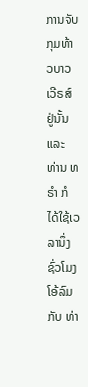ການຈັບກຸມທ້າວບາວ ເວີຣສ໌ ຢູ່ນັ້ນ
ແລະ ທ່ານ ທຣຳ ກໍໄດ້ໃຊ້ເວລານຶ່ງຊົ່ວໂມງໂອ້ລົມກັບ ທ່າ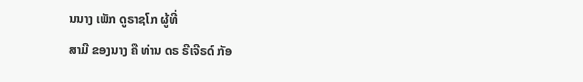ນນາງ ເພັກ ດູຣາຊໂກ ຜູ້ທີ່
ສາມີ ຂອງນາງ ຄື ທ່ານ ດຣ ຣີເຈີຣດ໌ ກັອ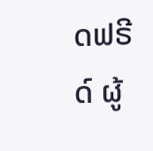ດຟຣີດ໌ ຜູ້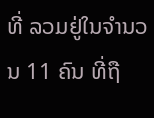ທີ່ ລວມຢູ່ໃນຈຳນວນ 11 ຄົນ ທີ່ຖື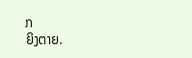ກ
ຍິງຕາຍ.